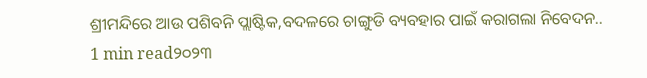ଶ୍ରୀମନ୍ଦିରେ ଆଉ ପଶିବନି ପ୍ଲାଷ୍ଟିକ,ବଦଳରେ ଚାଙ୍ଗୁଡି ବ୍ୟବହାର ପାଇଁ କରାଗଲା ନିବେଦନ..
1 min read୨୦୨୩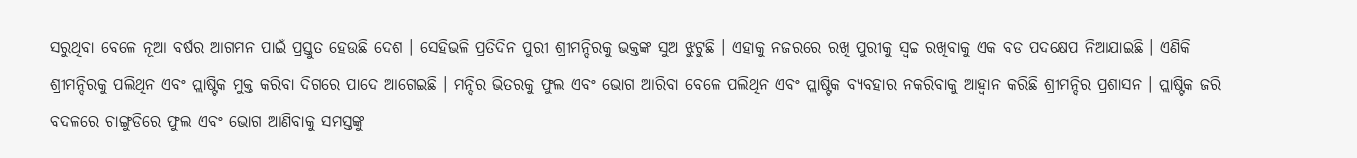ସରୁଥିବା ବେଳେ ନୂଆ ବର୍ଷର ଆଗମନ ପାଇଁ ପ୍ରସ୍ତୁତ ହେଉଛି ଦେଶ । ସେହିଭଳି ପ୍ରତିଦିନ ପୁରୀ ଶ୍ରୀମନ୍ଦିରକୁ ଭକ୍ତଙ୍କ ସୁଅ ଝୁଟୁଛି । ଏହାକୁ ନଜରରେ ରଖି ପୁରୀକୁ ସ୍ୱଚ୍ଚ ରଖିବାକୁ ଏକ ବଡ ପଦକ୍ଷେପ ନିଆଯାଇଛି । ଏଣିକି ଶ୍ରୀମନ୍ଦିରକୁ ପଲିଥିନ ଏବଂ ପ୍ଲାଷ୍ଟିକ ମୁକ୍ତ କରିବା ଦିଗରେ ପାଦେ ଆଗେଇଛି । ମନ୍ଦିର ଭିତରକୁ ଫୁଲ ଏବଂ ଭୋଗ ଆରିବା ବେଳେ ପଲିଥିନ ଏବଂ ପ୍ଲାଷ୍ଟିକ ବ୍ୟବହାର ନକରିବାକୁ ଆହ୍ୱାନ କରିଛି ଶ୍ରୀମନ୍ଦିର ପ୍ରଶାସନ । ପ୍ଲାଷ୍ଟିକ ଜରି ବଦଳରେ ଚାଙ୍ଗୁଡିରେ ଫୁଲ ଏବଂ ଭୋଗ ଆଣିବାକୁ ସମସ୍ତଙ୍କୁ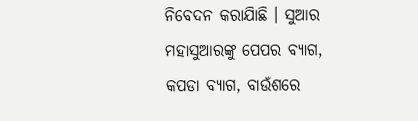ନିବେଦନ କରାଯାିଛି । ସୁଆର ମହାସୁଆରଙ୍କୁ ପେପର ବ୍ୟାଗ, କପଡା ବ୍ୟାଗ, ବାଉଁଶରେ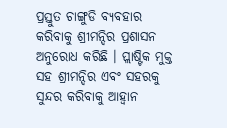ପ୍ରସ୍ତୁତ ଚାଙ୍ଗୁଡି ବ୍ୟବହାର କରିବାକୁ ଶ୍ରୀମନ୍ଦିର ପ୍ରଶାସନ ଅନୁରୋଧ କରିଛି । ପ୍ଲାଷ୍ଟିକ ମୁକ୍ତ ସହ ଶ୍ରୀମନ୍ଦିର ଏବଂ ସହରକୁ ସୁନ୍ଦର କରିବାକୁ ଆହ୍ୱାନ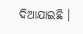ଦିଆଯାଇଛି ।